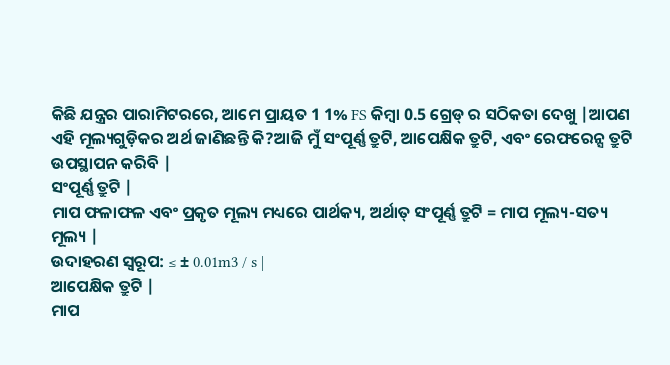କିଛି ଯନ୍ତ୍ରର ପାରାମିଟରରେ, ଆମେ ପ୍ରାୟତ 1 1% FS କିମ୍ବା 0.5 ଗ୍ରେଡ୍ ର ସଠିକତା ଦେଖୁ |ଆପଣ ଏହି ମୂଲ୍ୟଗୁଡ଼ିକର ଅର୍ଥ ଜାଣିଛନ୍ତି କି?ଆଜି ମୁଁ ସଂପୂର୍ଣ୍ଣ ତ୍ରୁଟି, ଆପେକ୍ଷିକ ତ୍ରୁଟି, ଏବଂ ରେଫରେନ୍ସ ତ୍ରୁଟି ଉପସ୍ଥାପନ କରିବି |
ସଂପୂର୍ଣ୍ଣ ତ୍ରୁଟି |
ମାପ ଫଳାଫଳ ଏବଂ ପ୍ରକୃତ ମୂଲ୍ୟ ମଧ୍ୟରେ ପାର୍ଥକ୍ୟ, ଅର୍ଥାତ୍ ସଂପୂର୍ଣ୍ଣ ତ୍ରୁଟି = ମାପ ମୂଲ୍ୟ-ସତ୍ୟ ମୂଲ୍ୟ |
ଉଦାହରଣ ସ୍ୱରୂପ: ≤ ± 0.01m3 / s |
ଆପେକ୍ଷିକ ତ୍ରୁଟି |
ମାପ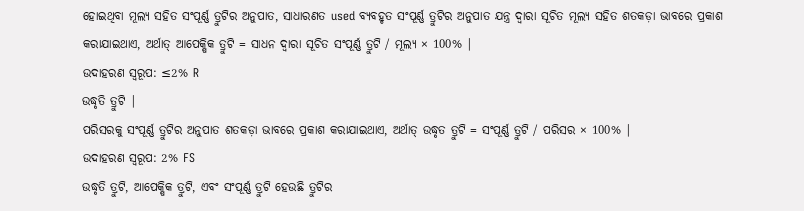ହୋଇଥିବା ମୂଲ୍ୟ ସହିତ ସଂପୂର୍ଣ୍ଣ ତ୍ରୁଟିର ଅନୁପାତ, ସାଧାରଣତ used ବ୍ୟବହୃତ ସଂପୂର୍ଣ୍ଣ ତ୍ରୁଟିର ଅନୁପାତ ଯନ୍ତ୍ର ଦ୍ୱାରା ସୂଚିତ ମୂଲ୍ୟ ସହିତ ଶତକଡ଼ା ଭାବରେ ପ୍ରକାଶ କରାଯାଇଥାଏ, ଅର୍ଥାତ୍ ଆପେକ୍ଷିକ ତ୍ରୁଟି = ସାଧନ ଦ୍ୱାରା ସୂଚିତ ସଂପୂର୍ଣ୍ଣ ତ୍ରୁଟି / ମୂଲ୍ୟ × 100% |
ଉଦାହରଣ ସ୍ୱରୂପ: ≤2% R
ଉଦ୍ଧୃତି ତ୍ରୁଟି |
ପରିସରକୁ ସଂପୂର୍ଣ୍ଣ ତ୍ରୁଟିର ଅନୁପାତ ଶତକଡ଼ା ଭାବରେ ପ୍ରକାଶ କରାଯାଇଥାଏ, ଅର୍ଥାତ୍ ଉଦ୍ଧୃତ ତ୍ରୁଟି = ସଂପୂର୍ଣ୍ଣ ତ୍ରୁଟି / ପରିସର × 100% |
ଉଦାହରଣ ସ୍ୱରୂପ: 2% FS
ଉଦ୍ଧୃତି ତ୍ରୁଟି, ଆପେକ୍ଷିକ ତ୍ରୁଟି, ଏବଂ ସଂପୂର୍ଣ୍ଣ ତ୍ରୁଟି ହେଉଛି ତ୍ରୁଟିର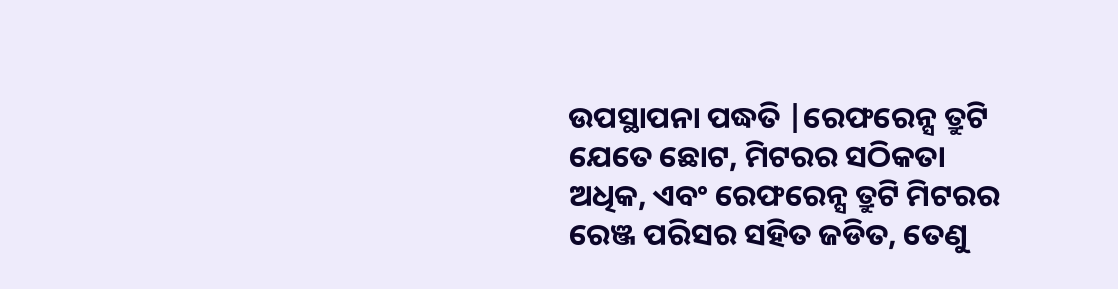ଉପସ୍ଥାପନା ପଦ୍ଧତି |ରେଫରେନ୍ସ ତ୍ରୁଟି ଯେତେ ଛୋଟ, ମିଟରର ସଠିକତା ଅଧିକ, ଏବଂ ରେଫରେନ୍ସ ତ୍ରୁଟି ମିଟରର ରେଞ୍ଜ ପରିସର ସହିତ ଜଡିତ, ତେଣୁ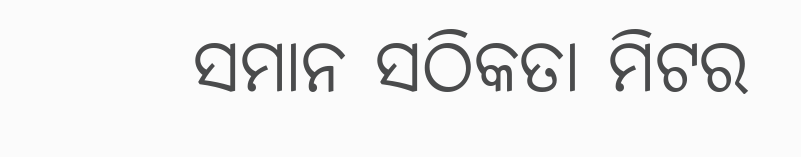ସମାନ ସଠିକତା ମିଟର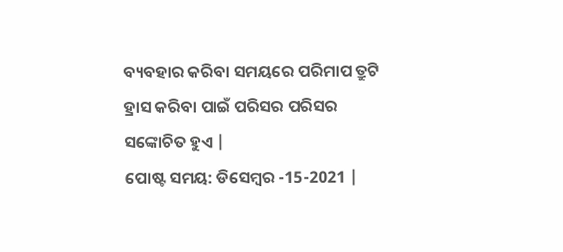ବ୍ୟବହାର କରିବା ସମୟରେ ପରିମାପ ତ୍ରୁଟି ହ୍ରାସ କରିବା ପାଇଁ ପରିସର ପରିସର ସଙ୍କୋଚିତ ହୁଏ |
ପୋଷ୍ଟ ସମୟ: ଡିସେମ୍ବର -15-2021 |